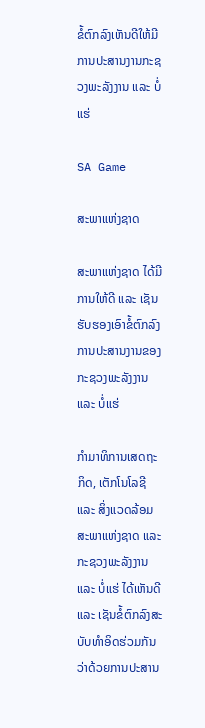ຂໍ້ຕົກລົງເຫັນດີໃຫ້ມີການປະສານງານກະຊວງພະລັງງານ ແລະ ບໍ່ແຮ່

SA Game

ສະພາແຫ່ງຊາດ

ສະພາແຫ່ງຊາດ ໄດ້ມີການໃຫ້ດີ ແລະ ເຊັນຮັບຮອງເອົາຂໍ້ຕົກລົງການປະສານງານຂອງກະຊວງພະລັງງານ ແລະ ບໍ່ແຮ່

ກໍາມາທິການເສດຖະກິດ, ເຕັກໂນໂລຊີ ແລະ ສິ່ງແວດລ້ອມ ສະພາແຫ່ງຊາດ ແລະ ກະຊວງພະລັງງານ ແລະ ບໍ່ແຮ່ ໄດ້ເຫັນດີ ແລະ ເຊັນຂໍ້ຕົກລົງສະບັບທໍາອິດຮ່ວມກັນ ວ່າດ້ວຍການປະສານ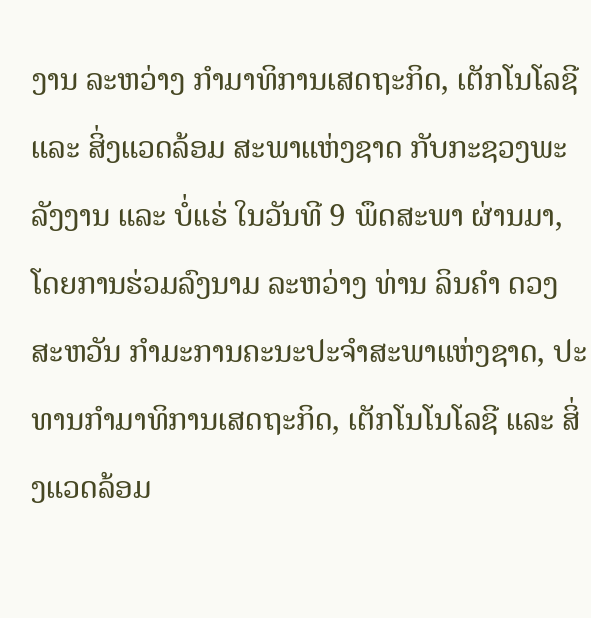ງານ ລະຫວ່າງ ກໍາມາທິການເສດຖະກິດ, ເຕັກໂນໂລຊີ ແລະ ສິ່ງແວດລ້ອມ ສະພາແຫ່ງຊາດ ກັບກະຊວງພະລັງງານ ແລະ ບໍ່ແຮ່ ໃນວັນທີ 9 ພຶດສະພາ ຜ່ານມາ, ໂດຍການຮ່ວມລົງນາມ ລະຫວ່າງ ທ່ານ ລິນຄໍາ ດວງສະຫວັນ ກໍາມະການຄະນະປະຈໍາສະພາແຫ່ງຊາດ, ປະທານກໍາມາທິການເສດຖະກິດ, ເຕັກໂນໂນໂລຊີ ແລະ ສິ່ງແວດລ້ອມ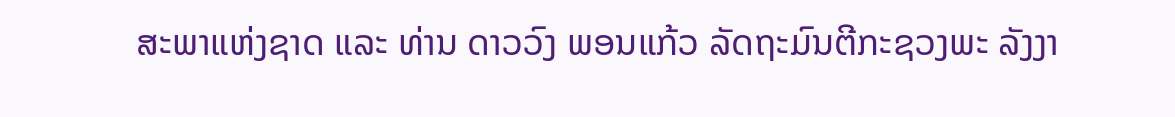ສະພາແຫ່ງຊາດ ແລະ ທ່ານ ດາວວົງ ພອນແກ້ວ ລັດຖະມົນຕີກະຊວງພະ ລັງງາ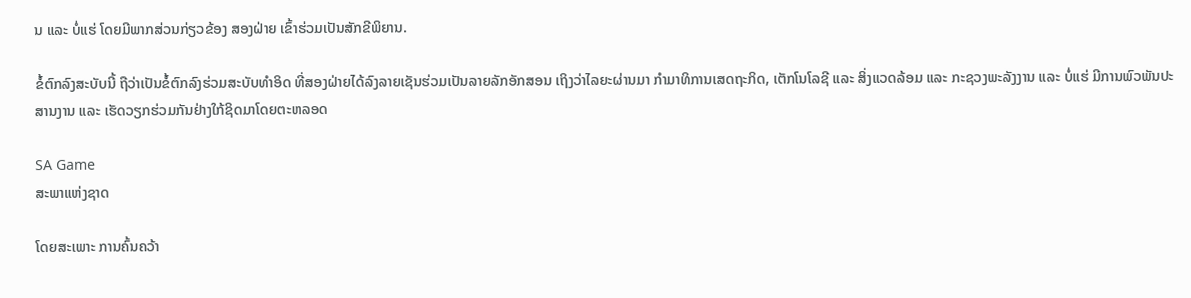ນ ແລະ ບໍ່ແຮ່ ໂດຍມີພາກສ່ວນກ່ຽວຂ້ອງ ສອງຝ່າຍ ເຂົ້າຮ່ວມເປັນສັກຂີພິຍານ.

ຂໍ້ຕົກລົງສະບັບນີ້ ຖືວ່າເປັນຂໍ້ຕົກລົງຮ່ວມສະບັບທໍາອິດ ທີ່ສອງຝ່າຍໄດ້ລົງລາຍເຊັນຮ່ວມເປັນລາຍລັກອັກສອນ ເຖິງວ່າໄລຍະຜ່ານມາ ກໍາມາທິການເສດຖະກິດ, ເຕັກໂນໂລຊີ ແລະ ສິ່ງແວດລ້ອມ ແລະ ກະຊວງພະລັງງານ ແລະ ບໍ່ແຮ່ ມີການພົວພັນປະສານງານ ແລະ ເຮັດວຽກຮ່ວມກັນຢ່າງໃກ້ຊິດມາໂດຍຕະຫລອດ

SA Game
ສະພາແຫ່ງຊາດ

ໂດຍສະເພາະ ການຄົ້ນຄວ້າ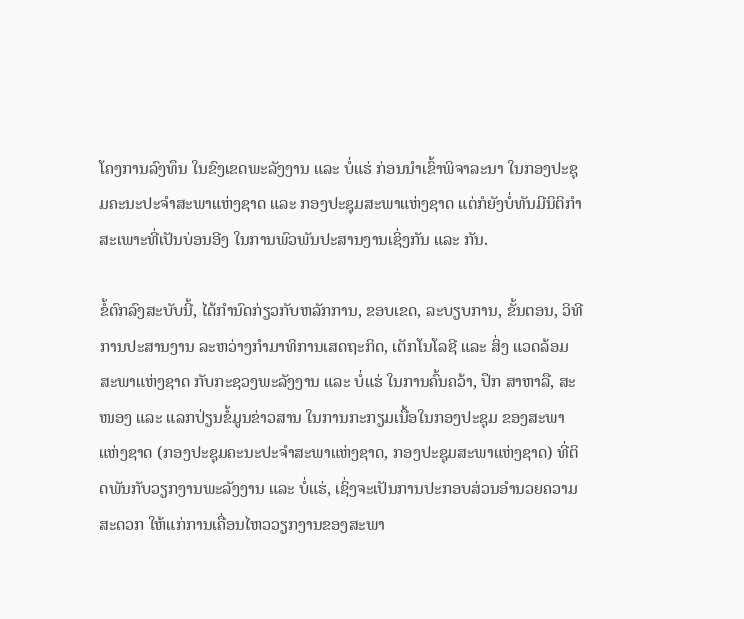ໂຄງການລົງທຶນ ໃນຂົງເຂດພະລັງງານ ແລະ ບໍ່ແຮ່ ກ່ອນນໍາເຂົ້າພິຈາລະນາ ໃນກອງປະຊຸມຄະນະປະຈໍາສະພາແຫ່ງຊາດ ແລະ ກອງປະຊຸມສະພາແຫ່ງຊາດ ແຕ່ກໍຍັງບໍ່ທັນມີນິຕິກໍາ ສະເພາະທີ່ເປັນບ່ອນອີງ ໃນການພົວພັນປະສານງານເຊິ່ງກັນ ແລະ ກັນ.

ຂໍ້ຕົກລົງສະບັບນີ້, ໄດ້ກໍານົດກ່ຽວກັບຫລັກການ, ຂອບເຂດ, ລະບຽບການ, ຂັ້ນຕອນ, ວິທີການປະສານງານ ລະຫວ່າງກໍາມາທິການເສດຖະກິດ, ເຕັກໂນໂລຊີ ແລະ ສິ່ງ ແວດລ້ອມ ສະພາແຫ່ງຊາດ ກັບກະຊວງພະລັງງານ ແລະ ບໍ່ແຮ່ ໃນການຄົ້ນຄວ້າ, ປຶກ ສາຫາລື, ສະໜອງ ແລະ ແລກປ່ຽນຂໍ້ມູນຂ່າວສານ ໃນການກະກຽມເນື້ອໃນກອງປະຊຸມ ຂອງສະພາແຫ່ງຊາດ (ກອງປະຊຸມຄະນະປະຈໍາສະພາແຫ່ງຊາດ, ກອງປະຊຸມສະພາແຫ່ງຊາດ) ທີ່ຕິດພັນກັບວຽກງານພະລັງງານ ແລະ ບໍ່ແຮ່, ເຊິ່ງຈະເປັນການປະກອບສ່ວນອໍານວຍຄວາມສະດວກ ໃຫ້ແກ່ການເຄື່ອນໄຫວວຽກງານຂອງສະພາ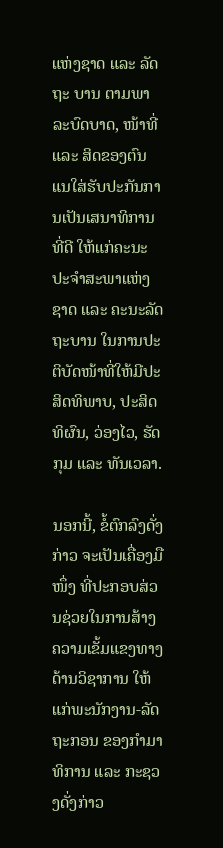ແຫ່ງຊາດ ແລະ ລັດຖະ ບານ ຕາມພາລະບົດບາດ, ໜ້າທີ່ ແລະ ສິດຂອງຕົນ ແນໃສ່ຮັບປະກັນການເປັນເສນາທິການທີ່ດີ ໃຫ້ແກ່ຄະນະປະຈໍາສະພາແຫ່ງຊາດ ແລະ ຄະນະລັດຖະບານ ໃນການປະຕິບັດໜ້າທີ່ໃຫ້ມີປະສິດທິພາບ, ປະສິດທິຜົນ, ວ່ອງໄວ, ຮັດກຸມ ແລະ ທັນເວລາ.

ນອກນີ້, ຂໍ້ຕົກລົງດັ່ງກ່າວ ຈະເປັນເຄື່ອງມືໜຶ່ງ ທີ່ປະກອບສ່ວນຊ່ວຍໃນການສ້າງຄວາມເຂັ້ມແຂງທາງດ້ານວິຊາການ ໃຫ້ແກ່ພະນັກງານ-ລັດຖະກອນ ຂອງກໍາມາທິການ ແລະ ກະຊວງດັ່ງກ່າວ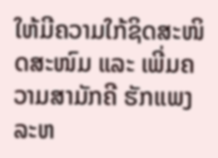ໃຫ້ມີຄວາມໃກ້ຊິດສະໜິດສະໜົມ ແລະ ເພີ່ມຄວາມສາມັກຄີ ຮັກແພງ ລະຫ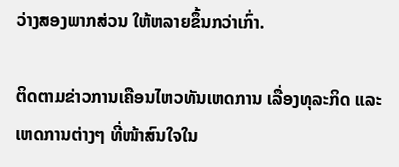ວ່າງສອງພາກສ່ວນ ໃຫ້ຫລາຍຂຶ້ນກວ່າເກົ່າ.

ຕິດຕາມຂ່າວການເຄືອນໄຫວທັນເຫດການ ເລື່ອງທຸລະກິດ ແລະ ເຫດການຕ່າງໆ ທີ່ໜ້າສົນໃຈໃນ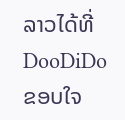ລາວໄດ້ທີ່ DooDiDo
ຂອບໃຈ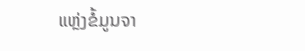ແຫຼ່ງຂໍ້ມູນຈາ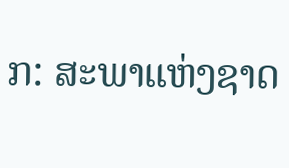ກ: ສະພາແຫ່ງຊາດ